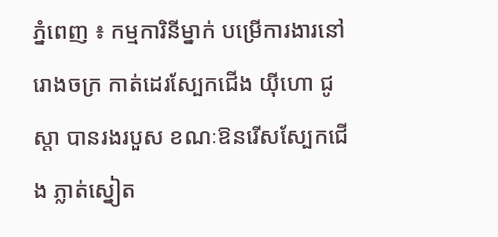ភ្នំពេញ ៖ កម្មការិនីម្នាក់ បម្រើការងារនៅរោងចក្រ កាត់ដេរស្បែកជើង យុីហោ ជូស្តា បានរងរបួស ខណៈឱនរើសស្បែកជើង ភ្លាត់ស្នៀត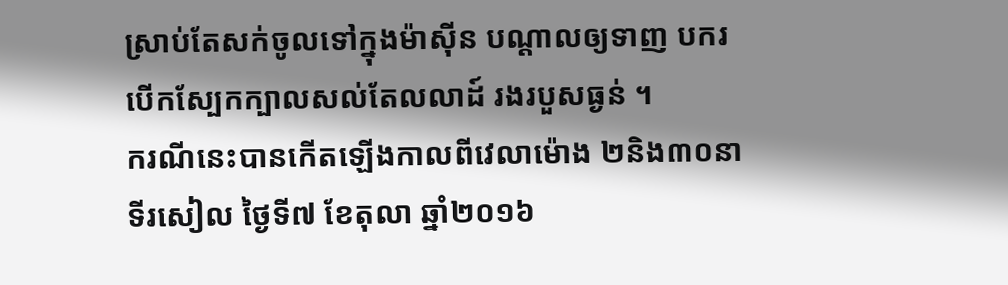ស្រាប់តែសក់ចូលទៅក្នុងម៉ាសុីន បណ្តាលឲ្យទាញ បករបើកស្បែកក្បាលសល់តែលលាដ៍ រងរបួសធ្ងន់ ។
ករណីនេះបានកើតឡើងកាលពីវេលាម៉ោង ២និង៣០នាទីរសៀល ថ្ងៃទី៧ ខែតុលា ឆ្នាំ២០១៦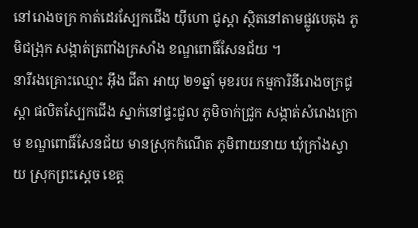នៅរោងចក្រ កាត់ដេរស្បែកជើង យុីហោ ជូស្តា ស្ថិតនៅតាមផ្លូវបេតុង ភូមិជង្រុក សង្កាត់ត្រពាំងក្រសាំង ខណ្ឌពោធិ៍សែនជ័យ ។
នារីរងគ្រោះឈ្មោះ អុឹង ជីតា អាយុ ២១ឆ្នាំ មុខរបរ កម្មការិនីរោងចក្រជូស្តា ផលិតស្បែកជើង ស្នាក់នៅផ្ទះជួល ភូមិចាក់ជ្រូក សង្កាត់សំរោងក្រោម ខណ្ឌពោធិ៍សែនជ័យ មានស្រុកកំណើត ភូមិពាយនាយ ឃុំក្រាំងស្វាយ ស្រុកព្រះស្តេច ខេត្ត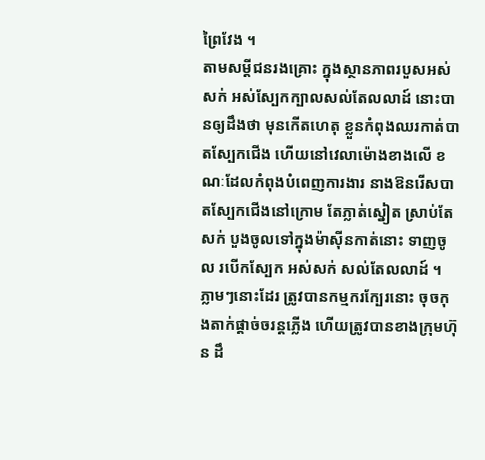ព្រៃវែង ។
តាមសម្តីជនរងគ្រោះ ក្នុងស្ថានភាពរបួសអស់សក់ អស់ស្បែកក្បាលសល់តែលលាដ៍ នោះបានឲ្យដឹងថា មុនកើតហេតុ ខ្លួនកំពុងឈរកាត់បាតស្បែកជើង ហើយនៅវេលាម៉ោងខាងលើ ខណៈដែលកំពុងបំពេញការងារ នាងឱនរើសបាតស្បែកជើងនៅក្រោម តែភ្លាត់ស្នៀត ស្រាប់តែសក់ បួងចូលទៅក្នុងម៉ាសុីនកាត់នោះ ទាញចូល របើកស្បែក អស់សក់ សល់តែលលាដ៍ ។ ភ្លាមៗនោះដែរ ត្រូវបានកម្មករក្បែរនោះ ចុចកុងតាក់ផ្តាច់ចរន្តភ្លើង ហើយត្រូវបានខាងក្រុមហ៊ុន ដឹ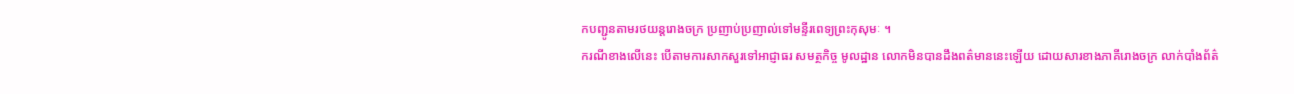កបញ្ជូនតាមរថយន្តរោងចក្រ ប្រញាប់ប្រញាល់ទៅមន្ទីរពេទ្យព្រះកុសុមៈ ។
ករណីខាងលើនេះ បើតាមការសាកសួរទៅអាជ្ញាធរ សមត្ថកិច្ច មូលដ្ឋាន លោកមិនបានដឹងពត៌មាននេះឡើយ ដោយសារខាងភាគីរោងចក្រ លាក់បាំងព័ត៌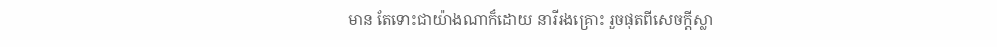មាន តែទោះជាយ៉ាងណាក៏ដោយ នារីរងគ្រោះ រួចផុតពីសេចក្តីស្លា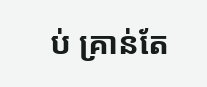ប់ គ្រាន់តែ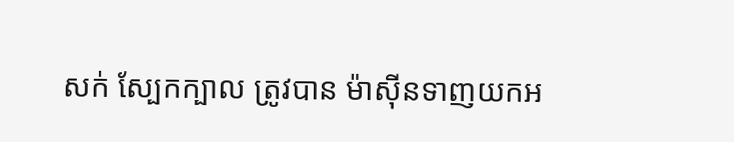សក់ ស្បែកក្បាល ត្រូវបាន ម៉ាសុីនទាញយកអ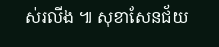ស់រលីង ៕ សុខាសែនជ័យ